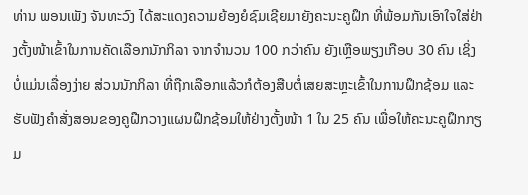ທ່ານ ພອນເພັງ ຈັນທະວົງ ໄດ້ສະແດງຄວາມຍ້ອງຍໍຊົມເຊີຍມາຍັງຄະນະຄູຝຶກ ທີ່ພ້ອມກັນເອົາໃຈໃສ່ຢ່າງຕັ້ງໜ້າເຂົ້າໃນການຄັດເລືອກນັກກິລາ ຈາກຈຳນວນ 100 ກວ່າຄົນ ຍັງເຫຼືອພຽງເກືອບ 30 ຄົນ ເຊິ່ງບໍ່ແມ່ນເລື່ອງງ່າຍ ສ່ວນນັກກິລາ ທີ່ຖືກເລືອກແລ້ວກໍຕ້ອງສືບຕໍ່ເສຍສະຫຼະເຂົ້າໃນການຝຶກຊ້ອມ ແລະ ຮັບຟັງຄຳສັ່ງສອນຂອງຄູຝືກວາງແຜນຝຶກຊ້ອມໃຫ້ຢ່າງຕັ້ງໜ້າ 1 ໃນ 25 ຄົນ ເພື່ອໃຫ້ຄະນະຄູຝຶກກຽມ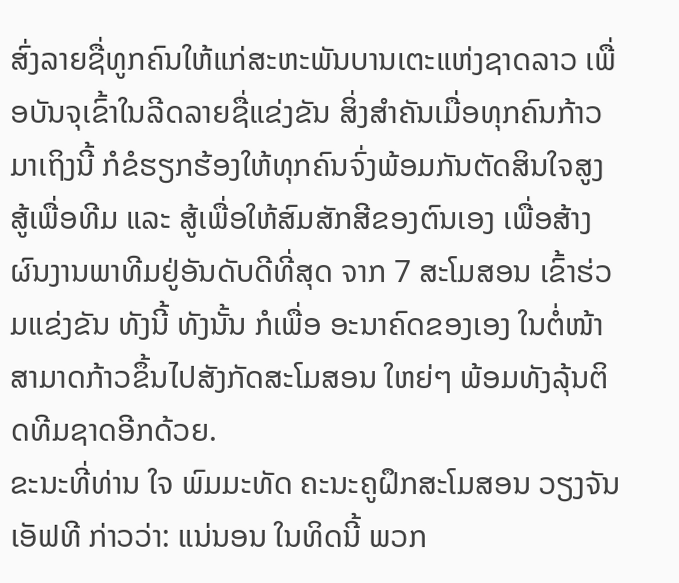ສົ່ງລາຍຊື່ທູກຄົນໃຫ້ແກ່ສະຫະພັນບານເຕະແຫ່ງຊາດລາວ ເພື່ອບັນຈຸເຂົ້າໃນລີດລາຍຊື່ແຂ່ງຂັນ ສິ່ງສຳຄັນເມື່ອທຸກຄົນກ້າວມາເຖິງນີ້ ກໍຂໍຮຽກຮ້ອງໃຫ້ທຸກຄົນຈົ່ງພ້ອມກັນຕັດສິນໃຈສູງ ສູ້ເພື່ອທີມ ແລະ ສູ້ເພື່ອໃຫ້ສົມສັກສີຂອງຕົນເອງ ເພື່ອສ້າງຜົນງານພາທີມຢູ່ອັນດັບດີທີ່ສຸດ ຈາກ 7 ສະໂມສອນ ເຂົ້າຮ່ວມແຂ່ງຂັນ ທັງນີ້ ທັງນັ້ນ ກໍເພື່ອ ອະນາຄົດຂອງເອງ ໃນຕໍ່ໜ້າ ສາມາດກ້າວຂຶ້ນໄປສັງກັດສະໂມສອນ ໃຫຍ່ໆ ພ້ອມທັງລຸ້ນຕິດທີມຊາດອີກດ້ວຍ.
ຂະນະທີ່ທ່ານ ໃຈ ພົມມະທັດ ຄະນະຄູຝຶກສະໂມສອນ ວຽງຈັນ ເອັຟທີ ກ່າວວ່າ: ແນ່ນອນ ໃນທິດນີ້ ພວກ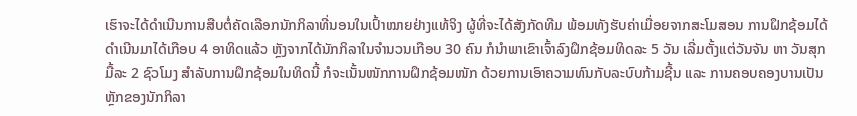ເຮົາຈະໄດ້ດຳເນີນການສືບຕໍ່ຄັດເລືອກນັກກິລາທີ່ນອນໃນເປົ້າໝາຍຢ່າງແທ້ຈິງ ຜູ້ທີ່ຈະໄດ້ສັງກັດທີມ ພ້ອມທັງຮັບຄ່າເມື່ອຍຈາກສະໂມສອນ ການຝຶກຊ້ອມໄດ້ດຳເນີນມາໄດ້ເກືອບ 4 ອາທິດແລ້ວ ຫຼັງຈາກໄດ້ນັກກິລາໃນຈຳນວນເກືອບ 30 ຄົນ ກໍນຳພາເຂົາເຈົ້າລົງຝຶກຊ້ອມທິດລະ 5 ວັນ ເລີ່ມຕັ້ງແຕ່ວັນຈັນ ຫາ ວັນສຸກ ມື້ລະ 2 ຊົວໂມງ ສຳລັບການຝຶກຊ້ອມໃນທິດນີ້ ກໍຈະເນັ້ນໜັກການຝຶກຊ້ອມໜັກ ດ້ວຍການເອົາຄວາມທົນກັບລະບົບກ້າມຊີ້ນ ແລະ ການຄອບຄອງບານເປັນຫຼັກຂອງນັກກິລາ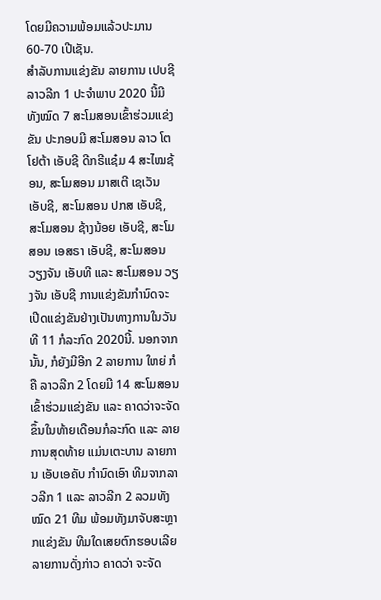ໂດຍມີຄວາມພ້ອມແລ້ວປະມານ 60-70 ເປີເຊັນ.
ສຳລັບການແຂ່ງຂັນ ລາຍການ ເປບຊີ ລາວລີກ 1 ປະຈຳພາບ 2020 ນີ້ມີທັງໝົດ 7 ສະໂມສອນເຂົ້າຮ່ວມແຂ່ງຂັນ ປະກອບມີ ສະໂມສອນ ລາວ ໂຕໂຢຕ້າ ເອັບຊີ ດີກຣີແຊ໋ມ 4 ສະໄໝຊ້ອນ, ສະໂມສອນ ມາສເຕີ ເຊເວັນ ເອັບຊີ, ສະໂມສອນ ປກສ ເອັບຊີ, ສະໂມສອນ ຊ້າງນ້ອຍ ເອັບຊີ, ສະໂມສອນ ເອສຣາ ເອັບຊີ, ສະໂມສອນ ວຽງຈັນ ເອັບທີ ແລະ ສະໂມສອນ ວຽງຈັນ ເອັບຊີ ການແຂ່ງຂັນກຳນົດຈະເປີດແຂ່ງຂັນຢ່າງເປັນທາງການໃນວັນທີ 11 ກໍລະກົດ 2020ນີ້. ນອກຈາກນັ້ນ, ກໍຍັງມີອີກ 2 ລາຍການ ໃຫຍ່ ກໍຄື ລາວລີກ 2 ໂດຍມີ 14 ສະໂມສອນ ເຂົ້າຮ່ວມແຂ່ງຂັນ ແລະ ຄາດວ່າຈະຈັດຂຶ້ນໃນທ້າຍເດືອນກໍລະກົດ ແລະ ລາຍການສຸດທ້າຍ ແມ່ນເຕະບານ ລາຍການ ເອັບເອຄັບ ກຳນົດເອົາ ທີມຈາກລາວລີກ 1 ແລະ ລາວລີກ 2 ລວມທັງໝົດ 21 ທີມ ພ້ອມທັງມາຈັບສະຫຼາກແຂ່ງຂັນ ທີມໃດເສຍຕົກຮອບເລີຍ ລາຍການດັ່ງກ່າວ ຄາດວ່າ ຈະຈັດ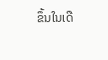ຂຶ້ນໃນເດື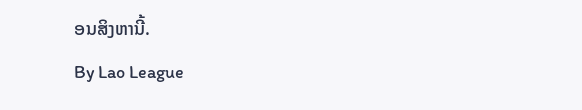ອນສິງຫານີ້.
By Lao League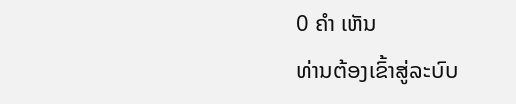0 ຄຳ ເຫັນ
ທ່ານຕ້ອງເຂົ້າສູ່ລະບົບ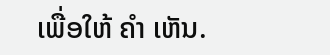ເພື່ອໃຫ້ ຄຳ ເຫັນ.